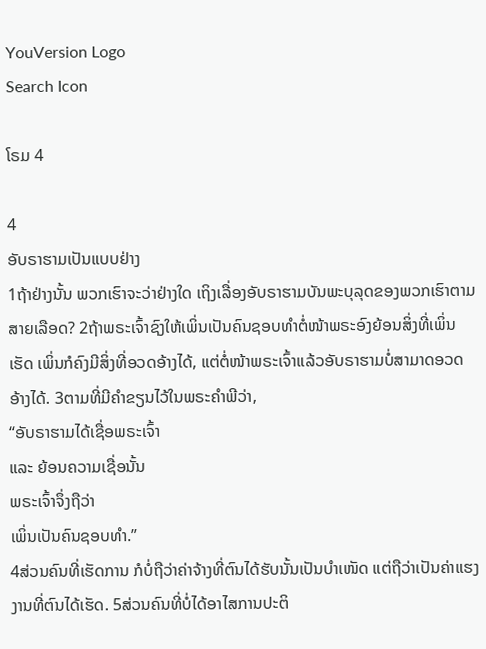YouVersion Logo
Search Icon

ໂຣມ 4

4
ອັບຣາຮາມເປັນແບບຢ່າງ
1ຖ້າຢ່າງນັ້ນ ພວກເຮົາຈະວ່າຢ່າງໃດ ເຖິງເລື່ອງອັບຣາຮາມບັນພະບຸລຸດຂອງພວກເຮົາຕາມສາຍເລືອດ? 2ຖ້າພຣະເຈົ້າຊົງໃຫ້ເພິ່ນເປັນຄົນຊອບທຳຕໍ່ໜ້າພຣະອົງຍ້ອນສິ່ງທີ່ເພິ່ນເຮັດ ເພິ່ນກໍຄົງມີສິ່ງທີ່ອວດອ້າງໄດ້, ແຕ່ຕໍ່ໜ້າພຣະເຈົ້າແລ້ວອັບຣາຮາມບໍ່ສາມາດອວດອ້າງໄດ້. 3ຕາມທີ່ມີຄຳຂຽນໄວ້ໃນພຣະຄຳພີວ່າ,
“ອັບຣາຮາມໄດ້ເຊື່ອພຣະເຈົ້າ
ແລະ ຍ້ອນຄວາມເຊື່ອນັ້ນ
ພຣະເຈົ້າຈຶ່ງຖືວ່າ
ເພິ່ນເປັນຄົນຊອບທຳ.”
4ສ່ວນຄົນທີ່ເຮັດການ ກໍບໍ່ຖືວ່າຄ່າຈ້າງທີ່ຕົນໄດ້ຮັບນັ້ນເປັນບຳເໜັດ ແຕ່ຖືວ່າເປັນຄ່າແຮງງານທີ່ຕົນໄດ້ເຮັດ. 5ສ່ວນຄົນທີ່ບໍ່ໄດ້ອາໄສການປະຕິ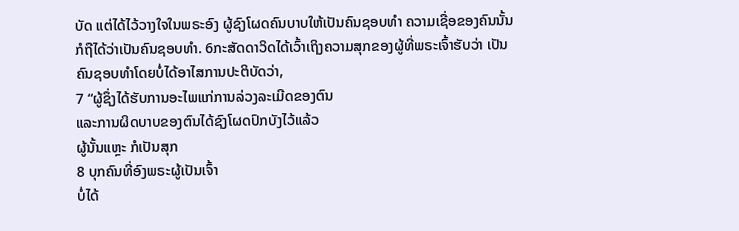ບັດ ແຕ່ໄດ້ໄວ້ວາງໃຈໃນພຣະອົງ ຜູ້ຊົງໂຜດຄົນບາບໃຫ້ເປັນຄົນຊອບທຳ ຄວາມເຊື່ອຂອງຄົນນັ້ນ ກໍຖືໄດ້ວ່າເປັນຄົນຊອບທຳ. 6ກະສັດດາວິດໄດ້ເວົ້າເຖິງຄວາມສຸກຂອງຜູ້ທີ່ພຣະເຈົ້າຮັບວ່າ ເປັນຄົນຊອບທຳໂດຍບໍ່ໄດ້ອາໄສການປະຕິບັດວ່າ,
7 “ຜູ້ຊຶ່ງໄດ້ຮັບການອະໄພແກ່ການລ່ວງລະເມີດຂອງຕົນ
ແລະການຜິດບາບຂອງຕົນໄດ້ຊົງໂຜດປົກບັງໄວ້ແລ້ວ
ຜູ້ນັ້ນແຫຼະ ກໍເປັນສຸກ
8 ບຸກຄົນທີ່ອົງພຣະຜູ້ເປັນເຈົ້າ
ບໍ່ໄດ້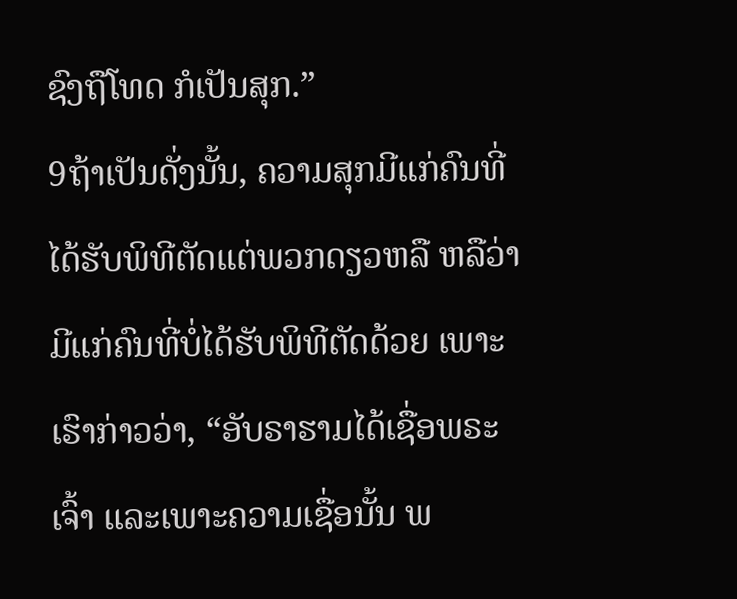ຊົງຖືໂທດ ກໍເປັນສຸກ.”
9ຖ້າເປັນດັ່ງນັ້ນ, ຄວາມສຸກມີແກ່ຄົນທີ່ໄດ້ຮັບພິທີຕັດແຕ່ພວກດຽວຫລື ຫລືວ່າມີແກ່ຄົນທີ່ບໍ່ໄດ້ຮັບພິທີຕັດດ້ວຍ ເພາະເຮົາກ່າວວ່າ, “ອັບຣາຮາມໄດ້ເຊື່ອພຣະເຈົ້າ ແລະເພາະຄວາມເຊື່ອນັ້ນ ພ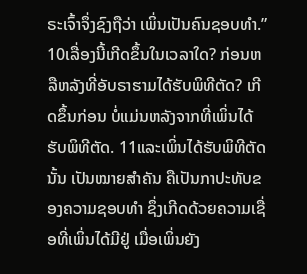ຣະເຈົ້າຈຶ່ງຊົງຖືວ່າ ເພິ່ນເປັນຄົນຊອບທຳ.” 10ເລື່ອງນີ້ເກີດຂຶ້ນໃນເວລາໃດ? ກ່ອນຫລືຫລັງທີ່ອັບຣາຮາມໄດ້ຮັບພິທີຕັດ? ເກີດຂຶ້ນກ່ອນ ບໍ່ແມ່ນຫລັງຈາກທີ່ເພິ່ນໄດ້ຮັບພິທີຕັດ. 11ແລະເພິ່ນໄດ້ຮັບພິທີຕັດນັ້ນ ເປັນໝາຍສຳຄັນ ຄືເປັນກາປະທັບຂອງຄວາມຊອບທຳ ຊຶ່ງເກີດດ້ວຍຄວາມເຊື່ອທີ່ເພິ່ນໄດ້ມີຢູ່ ເມື່ອເພິ່ນຍັງ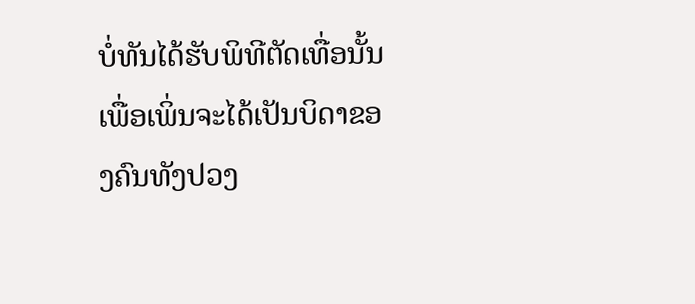ບໍ່ທັນໄດ້ຮັບພິທີຕັດເທື່ອນັ້ນ ເພື່ອເພິ່ນຈະໄດ້ເປັນບິດາຂອງຄົນທັງປວງ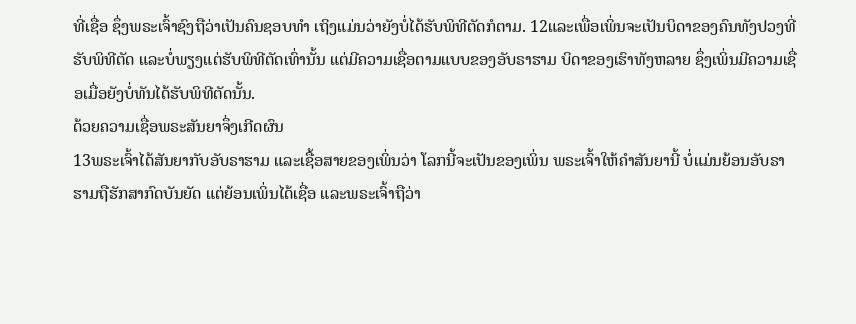ທີ່ເຊື່ອ ຊຶ່ງພຣະເຈົ້າຊົງຖືວ່າເປັນຄົນຊອບທຳ ເຖິງແມ່ນວ່າຍັງບໍ່ໄດ້ຮັບພິທີຕັດກໍຕາມ. 12ແລະເພື່ອເພິ່ນຈະເປັນບິດາຂອງຄົນທັງປວງທີ່ຮັບພິທີຕັດ ແລະບໍ່ພຽງແຕ່ຮັບພິທີຕັດເທົ່ານັ້ນ ແຕ່ມີຄວາມເຊື່ອຕາມແບບຂອງອັບຣາຮາມ ບິດາຂອງເຮົາທັງຫລາຍ ຊຶ່ງເພິ່ນມີຄວາມເຊື່ອເມື່ອຍັງບໍ່ທັນໄດ້ຮັບພິທີຕັດນັ້ນ.
ດ້ວຍຄວາມເຊື່ອພຣະສັນຍາຈຶ່ງເກີດຜົນ
13ພຣະເຈົ້າໄດ້ສັນຍາກັບອັບຣາຮາມ ແລະເຊື້ອສາຍຂອງເພິ່ນວ່າ ໂລກນີ້ຈະເປັນຂອງເພິ່ນ ພຣະເຈົ້າໃຫ້ຄຳສັນຍານີ້ ບໍ່ແມ່ນຍ້ອນອັບຣາຮາມຖືຮັກສາກົດບັນຍັດ ແຕ່ຍ້ອນເພິ່ນໄດ້ເຊື່ອ ແລະພຣະເຈົ້າຖືວ່າ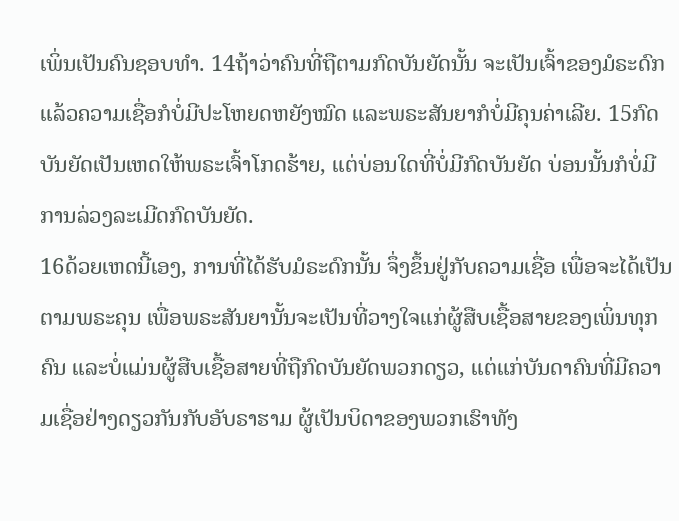ເພິ່ນເປັນຄົນຊອບທຳ. 14ຖ້າວ່າຄົນທີ່ຖືຕາມກົດບັນຍັດນັ້ນ ຈະເປັນເຈົ້າຂອງມໍຣະດົກ ແລ້ວຄວາມເຊື່ອກໍບໍ່ມີປະໂຫຍດຫຍັງໝົດ ແລະພຣະສັນຍາກໍບໍ່ມີຄຸນຄ່າເລີຍ. 15ກົດບັນຍັດເປັນເຫດໃຫ້ພຣະເຈົ້າໂກດຮ້າຍ, ແຕ່ບ່ອນໃດທີ່ບໍ່ມີກົດບັນຍັດ ບ່ອນນັ້ນກໍບໍ່ມີການລ່ວງລະເມີດກົດບັນຍັດ.
16ດ້ວຍເຫດນີ້ເອງ, ການທີ່ໄດ້ຮັບມໍຣະດົກນັ້ນ ຈຶ່ງຂຶ້ນຢູ່ກັບຄວາມເຊື່ອ ເພື່ອຈະໄດ້ເປັນຕາມພຣະຄຸນ ເພື່ອພຣະສັນຍານັ້ນຈະເປັນທີ່ວາງໃຈແກ່ຜູ້ສືບເຊື້ອສາຍຂອງເພິ່ນທຸກຄົນ ແລະບໍ່ແມ່ນຜູ້ສືບເຊື້ອສາຍທີ່ຖືກົດບັນຍັດພວກດຽວ, ແຕ່ແກ່ບັນດາຄົນທີ່ມີຄວາມເຊື່ອຢ່າງດຽວກັນກັບອັບຣາຮາມ ຜູ້ເປັນບິດາຂອງພວກເຮົາທັງ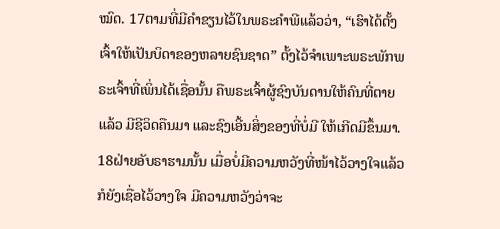ໝົດ. 17ຕາມທີ່ມີຄຳຂຽນໄວ້ໃນພຣະຄຳພີແລ້ວວ່າ, “ເຮົາໄດ້ຕັ້ງເຈົ້າໃຫ້ເປັນບິດາຂອງຫລາຍຊົນຊາດ” ຕັ້ງໄວ້ຈຳເພາະພຣະພັກພຣະເຈົ້າທີ່ເພິ່ນໄດ້ເຊື່ອນັ້ນ ຄືພຣະເຈົ້າຜູ້ຊົງບັນດານໃຫ້ຄົນທີ່ຕາຍແລ້ວ ມີຊີວິດຄືນມາ ແລະຊົງເອີ້ນສິ່ງຂອງທີ່ບໍ່ມີ ໃຫ້ເກີດມີຂຶ້ນມາ. 18ຝ່າຍອັບຣາຮາມນັ້ນ ເມື່ອບໍ່ມີຄວາມຫວັງທີ່ໜ້າໄວ້ວາງໃຈແລ້ວ ກໍຍັງເຊື່ອໄວ້ວາງໃຈ ມີຄວາມຫວັງວ່າຈະ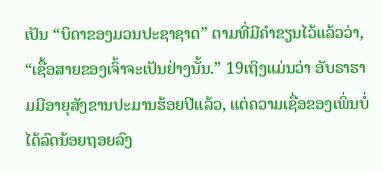ເປັນ “ບິດາຂອງມວນປະຊາຊາດ” ຕາມທີ່ມີຄຳຂຽນໄວ້ແລ້ວວ່າ, “ເຊື້ອສາຍຂອງເຈົ້າຈະເປັນຢ່າງນັ້ນ.” 19ເຖິງແມ່ນວ່າ ອັບຣາຮາມມີອາຍຸສັງຂານປະມານຮ້ອຍປີແລ້ວ, ແຕ່ຄວາມເຊື່ອຂອງເພິ່ນບໍ່ໄດ້ລົດນ້ອຍຖອຍລົງ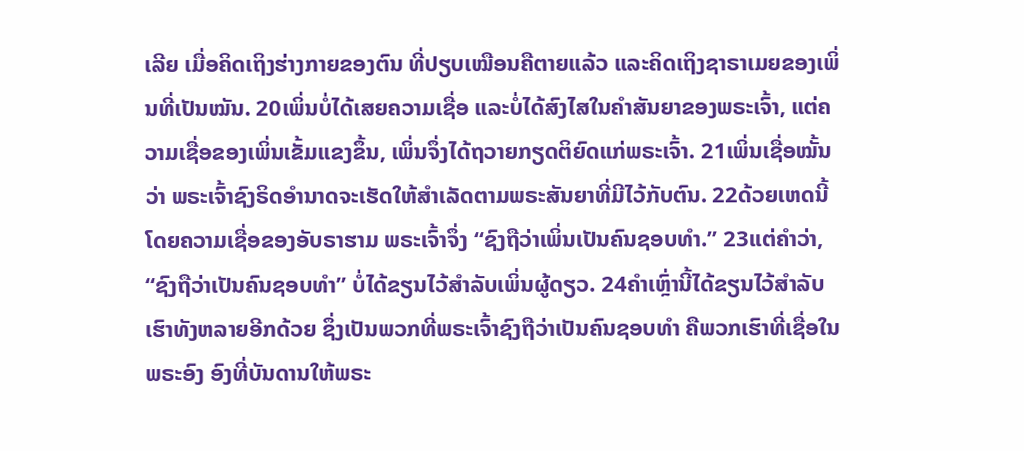ເລີຍ ເມື່ອຄິດເຖິງຮ່າງກາຍຂອງຕົນ ທີ່ປຽບເໝືອນຄືຕາຍແລ້ວ ແລະຄິດເຖິງຊາຣາເມຍຂອງເພິ່ນທີ່ເປັນໝັນ. 20ເພິ່ນບໍ່ໄດ້ເສຍຄວາມເຊື່ອ ແລະບໍ່ໄດ້ສົງໄສໃນຄຳສັນຍາຂອງພຣະເຈົ້າ, ແຕ່ຄວາມເຊື່ອຂອງເພິ່ນເຂັ້ມແຂງຂຶ້ນ, ເພິ່ນຈຶ່ງໄດ້ຖວາຍກຽດຕິຍົດແກ່ພຣະເຈົ້າ. 21ເພິ່ນເຊື່ອໝັ້ນວ່າ ພຣະເຈົ້າຊົງຣິດອຳນາດຈະເຮັດໃຫ້ສຳເລັດຕາມພຣະສັນຍາທີ່ມີໄວ້ກັບຕົນ. 22ດ້ວຍເຫດນີ້ ໂດຍຄວາມເຊື່ອຂອງອັບຣາຮາມ ພຣະເຈົ້າຈຶ່ງ “ຊົງຖືວ່າເພິ່ນເປັນຄົນຊອບທຳ.” 23ແຕ່ຄຳວ່າ, “ຊົງຖືວ່າເປັນຄົນຊອບທຳ” ບໍ່ໄດ້ຂຽນໄວ້ສຳລັບເພິ່ນຜູ້ດຽວ. 24ຄຳເຫຼົ່ານີ້ໄດ້ຂຽນໄວ້ສຳລັບເຮົາທັງຫລາຍອີກດ້ວຍ ຊຶ່ງເປັນພວກທີ່ພຣະເຈົ້າຊົງຖືວ່າເປັນຄົນຊອບທຳ ຄືພວກເຮົາທີ່ເຊື່ອໃນພຣະອົງ ອົງທີ່ບັນດານໃຫ້ພຣະ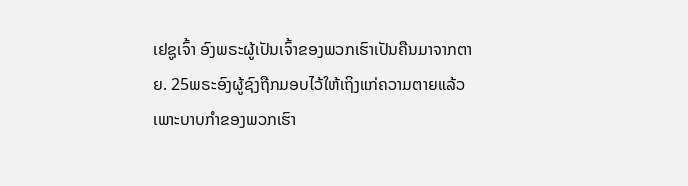ເຢຊູເຈົ້າ ອົງພຣະຜູ້ເປັນເຈົ້າຂອງພວກເຮົາເປັນຄືນມາຈາກຕາຍ. 25ພຣະອົງຜູ້ຊົງຖືກມອບໄວ້ໃຫ້ເຖິງແກ່ຄວາມຕາຍແລ້ວ ເພາະບາບກຳຂອງພວກເຮົາ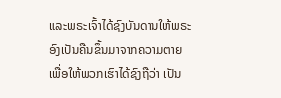ແລະພຣະເຈົ້າໄດ້ຊົງບັນດານໃຫ້ພຣະອົງເປັນຄືນຂຶ້ນມາຈາກຄວາມຕາຍ ເພື່ອໃຫ້ພວກເຮົາໄດ້ຊົງຖືວ່າ ເປັນ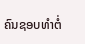ຄົນຊອບທຳຕໍ່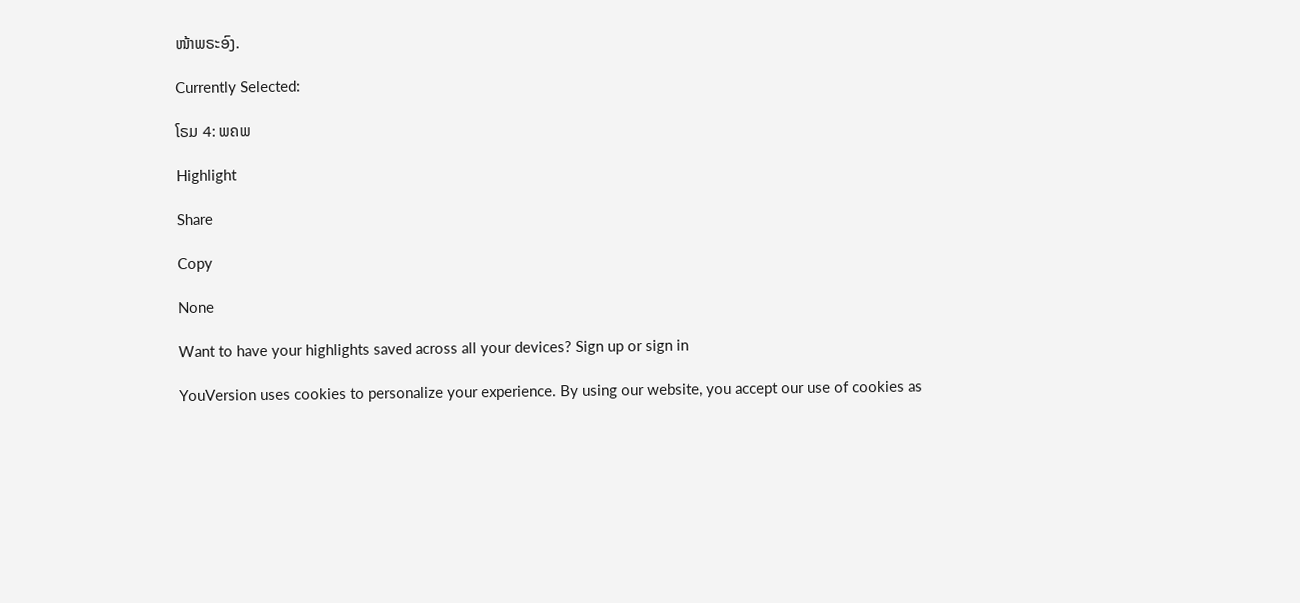ໜ້າພຣະອົງ.

Currently Selected:

ໂຣມ 4: ພຄພ

Highlight

Share

Copy

None

Want to have your highlights saved across all your devices? Sign up or sign in

YouVersion uses cookies to personalize your experience. By using our website, you accept our use of cookies as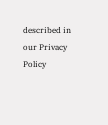described in our Privacy Policy